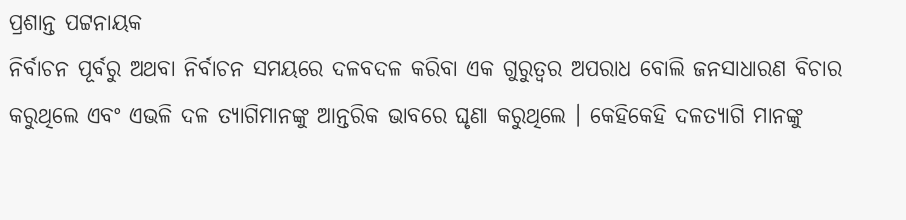ପ୍ରଶାନ୍ତ ପଟ୍ଟନାୟକ
ନିର୍ବାଚନ ପୂର୍ବରୁ ଅଥବା ନିର୍ବାଚନ ସମୟରେ ଦଳବଦଳ କରିବା ଏକ ଗୁରୁତ୍ୱର ଅପରାଧ ବୋଲି ଜନସାଧାରଣ ବିଚାର କରୁଥିଲେ ଏବଂ ଏଭଳି ଦଳ ତ୍ୟାଗିମାନଙ୍କୁ ଆନ୍ତରିକ ଭାବରେ ଘୃଣା କରୁଥିଲେ । କେହିକେହି ଦଳତ୍ୟାଗି ମାନଙ୍କୁ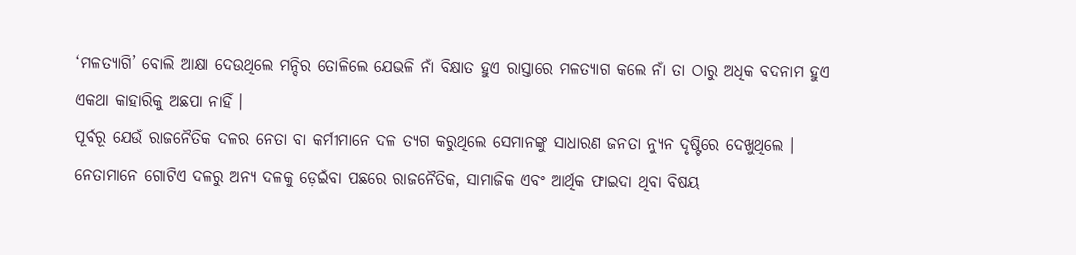‘ମଳତ୍ୟାଗି’ ବୋଲି ଆକ୍ଷା ଦେଉଥିଲେ ମନ୍ଦିର ତୋଳିଲେ ଯେଭଳି ନାଁ ବିକ୍ଷାତ ହୁଏ ରାସ୍ତାରେ ମଳତ୍ୟାଗ କଲେ ନାଁ ତା ଠାରୁ ଅଧିକ ବଦନାମ ହୁଏ ଏକଥା କାହାରିକୁ ଅଛପା ନାହିଁ ।
ପୂର୍ବରୂ ଯେଉଁ ରାଜନୈତିକ ଦଳର ନେତା ବା କର୍ମୀମାନେ ଦଳ ତ୍ୟଗ କରୁଥିଲେ ସେମାନଙ୍କୁ ସାଧାରଣ ଜନତା ନ୍ୟୁନ ଦୃଷ୍ଟିରେ ଦେଖୁଥିଲେ । ନେତାମାନେ ଗୋଟିଏ ଦଳରୁ ଅନ୍ୟ ଦଳକୁ ଡ଼େଇଁବା ପଛରେ ରାଜନୈତିକ, ସାମାଜିକ ଏବଂ ଆର୍ଥିକ ଫାଇଦା ଥିବା ବିଷୟ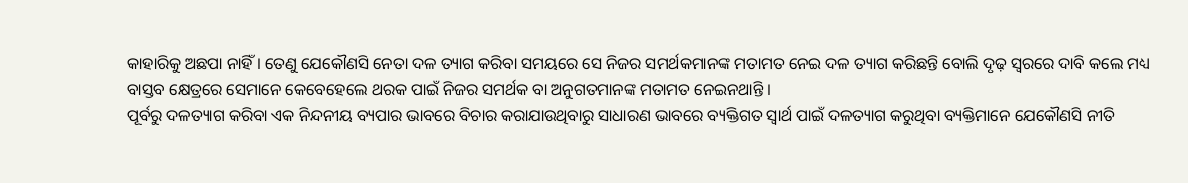କାହାରିକୁ ଅଛପା ନାହିଁ । ତେଣୁ ଯେକୌଣସି ନେତା ଦଳ ତ୍ୟାଗ କରିବା ସମୟରେ ସେ ନିଜର ସମର୍ଥକମାନଙ୍କ ମତାମତ ନେଇ ଦଳ ତ୍ୟାଗ କରିଛନ୍ତି ବୋଲି ଦୃଢ଼ ସ୍ୱରରେ ଦାବି କଲେ ମଧ୍ୟ ବାସ୍ତବ କ୍ଷେତ୍ରରେ ସେମାନେ କେବେହେଲେ ଥରକ ପାଇଁ ନିଜର ସମର୍ଥକ ବା ଅନୁଗତମାନଙ୍କ ମତାମତ ନେଇନଥାନ୍ତି ।
ପୂର୍ବରୁ ଦଳତ୍ୟାଗ କରିବା ଏକ ନିନ୍ଦନୀୟ ବ୍ୟପାର ଭାବରେ ବିଚାର କରାଯାଉଥିବାରୁ ସାଧାରଣ ଭାବରେ ବ୍ୟକ୍ତିଗତ ସ୍ୱାର୍ଥ ପାଇଁ ଦଳତ୍ୟାଗ କରୁଥିବା ବ୍ୟକ୍ତିମାନେ ଯେକୌଣସି ନୀତି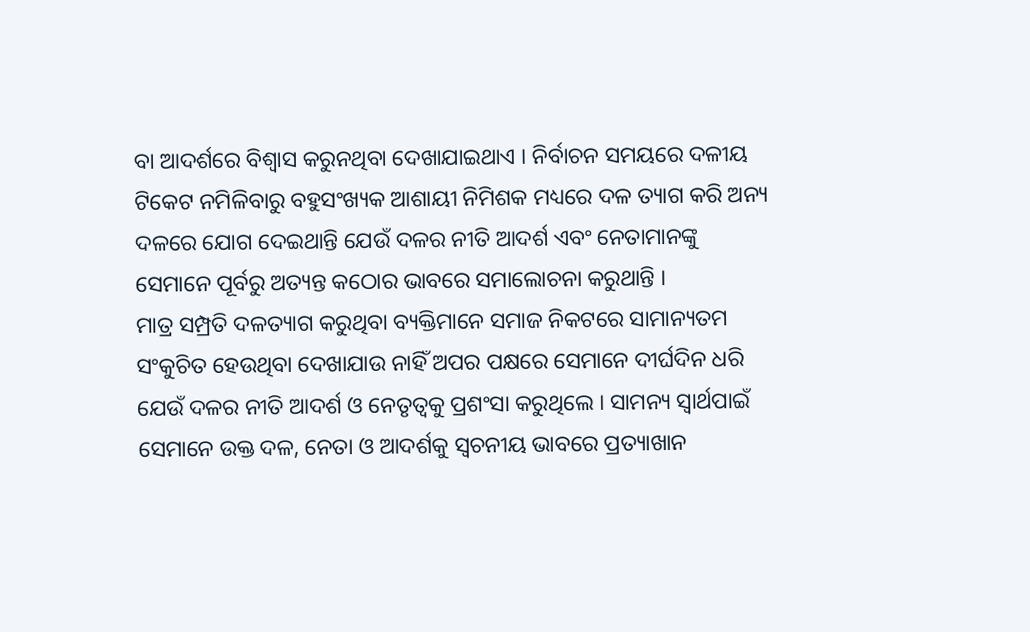ବା ଆଦର୍ଶରେ ବିଶ୍ୱାସ କରୁନଥିବା ଦେଖାଯାଇଥାଏ । ନିର୍ବାଚନ ସମୟରେ ଦଳୀୟ ଟିକେଟ ନମିଳିବାରୁ ବହୁସଂଖ୍ୟକ ଆଶାୟୀ ନିମିଶକ ମଧ୍ୟରେ ଦଳ ତ୍ୟାଗ କରି ଅନ୍ୟ ଦଳରେ ଯୋଗ ଦେଇଥାନ୍ତି ଯେଉଁ ଦଳର ନୀତି ଆଦର୍ଶ ଏବଂ ନେତାମାନଙ୍କୁ ସେମାନେ ପୂର୍ବରୁ ଅତ୍ୟନ୍ତ କଠୋର ଭାବରେ ସମାଲୋଚନା କରୁଥାନ୍ତି ।
ମାତ୍ର ସମ୍ପ୍ରତି ଦଳତ୍ୟାଗ କରୁଥିବା ବ୍ୟକ୍ତିମାନେ ସମାଜ ନିକଟରେ ସାମାନ୍ୟତମ ସଂକୁଚିତ ହେଉଥିବା ଦେଖାଯାଉ ନାହିଁ ଅପର ପକ୍ଷରେ ସେମାନେ ଦୀର୍ଘଦିନ ଧରି ଯେଉଁ ଦଳର ନୀତି ଆଦର୍ଶ ଓ ନେତୃତ୍ୱକୁ ପ୍ରଶଂସା କରୁଥିଲେ । ସାମନ୍ୟ ସ୍ୱାର୍ଥପାଇଁ ସେମାନେ ଉକ୍ତ ଦଳ, ନେତା ଓ ଆଦର୍ଶକୁ ସ୍ୱଚନୀୟ ଭାବରେ ପ୍ରତ୍ୟାଖାନ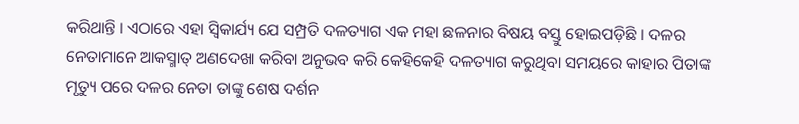କରିଥାନ୍ତି । ଏଠାରେ ଏହା ସ୍ୱିକାର୍ଯ୍ୟ ଯେ ସମ୍ପ୍ରତି ଦଳତ୍ୟାଗ ଏକ ମହା ଛଳନାର ବିଷୟ ବସ୍ତୁ ହୋଇପଡ଼ିଛି । ଦଳର ନେତାମାନେ ଆକସ୍ମାତ୍ ଅଣଦେଖା କରିବା ଅନୁଭବ କରି କେହିକେହି ଦଳତ୍ୟାଗ କରୁଥିବା ସମୟରେ କାହାର ପିତାଙ୍କ ମୃତ୍ୟୁ ପରେ ଦଳର ନେତା ତାଙ୍କୁ ଶେଷ ଦର୍ଶନ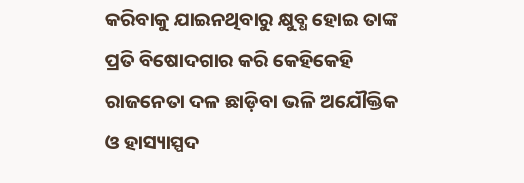କରିବାକୁ ଯାଇନଥିବାରୁ କ୍ଷୁବ୍ଧ ହୋଇ ତାଙ୍କ ପ୍ରତି ବିଷୋଦଗାର କରି କେହିକେହି ରାଜନେତା ଦଳ ଛାଡ଼ିବା ଭଳି ଅଯୌକ୍ତିକ ଓ ହାସ୍ୟାସ୍ପଦ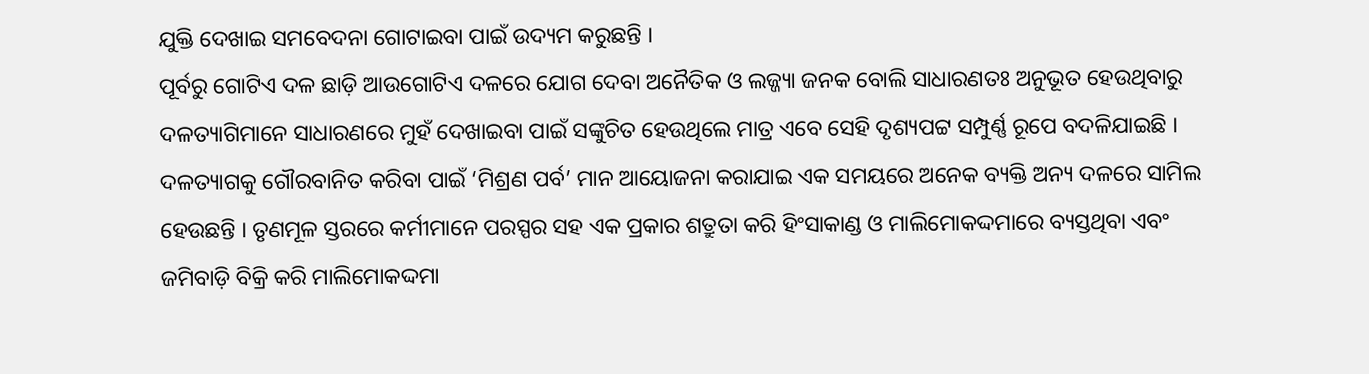ଯୁକ୍ତି ଦେଖାଇ ସମବେଦନା ଗୋଟାଇବା ପାଇଁ ଉଦ୍ୟମ କରୁଛନ୍ତି ।
ପୂର୍ବରୁ ଗୋଟିଏ ଦଳ ଛାଡ଼ି ଆଉଗୋଟିଏ ଦଳରେ ଯୋଗ ଦେବା ଅନୈତିକ ଓ ଲଜ୍ଜ୍ୟା ଜନକ ବୋଲି ସାଧାରଣତଃ ଅନୁଭୂତ ହେଉଥିବାରୁ ଦଳତ୍ୟାଗିମାନେ ସାଧାରଣରେ ମୁହଁ ଦେଖାଇବା ପାଇଁ ସଙ୍କୁଚିତ ହେଉଥିଲେ ମାତ୍ର ଏବେ ସେହି ଦୃଶ୍ୟପଟ୍ଟ ସମ୍ପୁର୍ଣ୍ଣ ରୂପେ ବଦଳିଯାଇଛି । ଦଳତ୍ୟାଗକୁ ଗୌରବାନିତ କରିବା ପାଇଁ ‘ମିଶ୍ରଣ ପର୍ବ’ ମାନ ଆୟୋଜନା କରାଯାଇ ଏକ ସମୟରେ ଅନେକ ବ୍ୟକ୍ତି ଅନ୍ୟ ଦଳରେ ସାମିଲ ହେଉଛନ୍ତି । ତୃଣମୂଳ ସ୍ତରରେ କର୍ମୀମାନେ ପରସ୍ପର ସହ ଏକ ପ୍ରକାର ଶତ୍ରୁତା କରି ହିଂସାକାଣ୍ଡ ଓ ମାଲିମୋକଦ୍ଦମାରେ ବ୍ୟସ୍ତଥିବା ଏବଂ ଜମିବାଡ଼ି ବିକ୍ରି କରି ମାଲିମୋକଦ୍ଦମା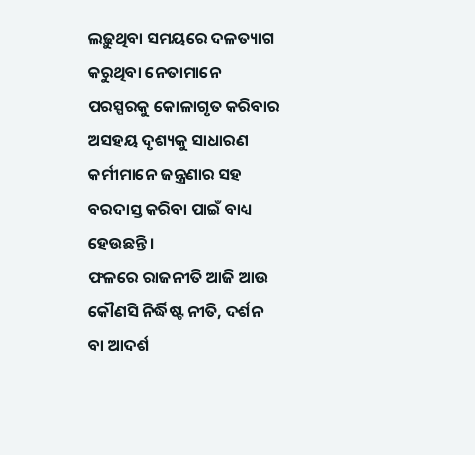ଲଢ଼ୁଥିବା ସମୟରେ ଦଳତ୍ୟାଗ କରୁଥିବା ନେତାମାନେ ପରସ୍ପରକୁ କୋଳାଗୃତ କରିବାର ଅସହୟ ଦୃଶ୍ୟକୁ ସାଧାରଣ କର୍ମୀମାନେ ଜନ୍ତ୍ରଣାର ସହ ବରଦାସ୍ତ କରିବା ପାଇଁ ବାଧ୍ୟ ହେଉଛନ୍ତି ।
ଫଳରେ ରାଜନୀତି ଆଜି ଆଉ କୌଣସି ନିର୍ଦ୍ଧିଷ୍ଟ ନୀତି, ଦର୍ଶନ ବା ଆଦର୍ଶ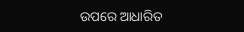ଉପରେ ଆଧାରିତ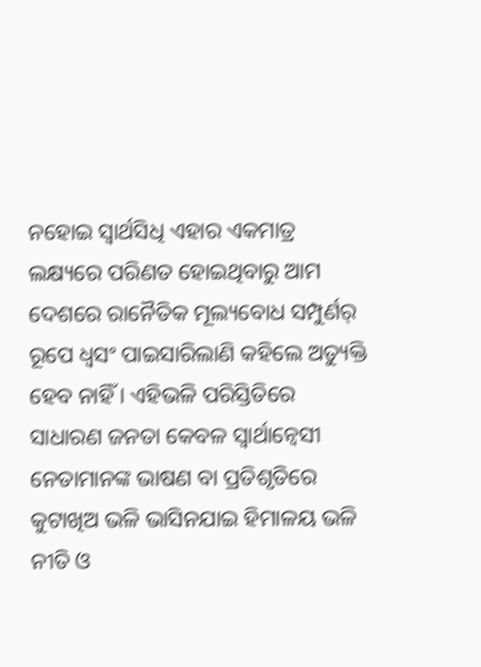ନହୋଇ ସ୍ୱାର୍ଥସିଧି ଏହାର ଏକମାତ୍ର ଲକ୍ଷ୍ୟରେ ପରିଣତ ହୋଇଥିବାରୁ ଆମ ଦେଶରେ ରାନୈତିକ ମୂଲ୍ୟବୋଧ ସମ୍ପୁର୍ଣର୍ ରୂପେ ଧ୍ୱସଂ ପାଇସାରିଲାଣି କହିଲେ ଅତ୍ୟୁକ୍ତି ହେବ ନାହିଁ । ଏହିଭଳି ପରିସ୍ତିତିରେ ସାଧାରଣ ଜନତା କେବଳ ସ୍ୱାର୍ଥାନ୍ୱେସୀ ନେତାମାନଙ୍କ ଭାଷଣ ବା ପ୍ରତିଶୃତିରେ କୁଟାଖିଅ ଭଳି ଭାସିନଯାଇ ହିମାଳୟ ଭଳି ନୀତି ଓ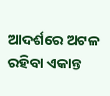ଆଦର୍ଶରେ ଅଟଳ ରହିବା ଏକାନ୍ତ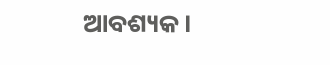ଆବଶ୍ୟକ ।